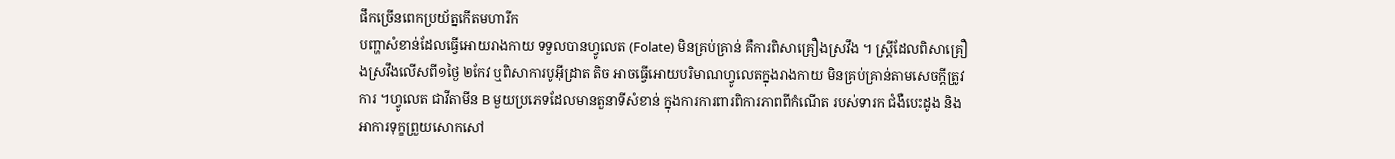ផឹកច្រើនពេកប្រយ័ត្នកើតមហារីក
បញ្ហាសំខាន់ដែលធ្វើអោយរាងកាយ ទទួលបានហ្វូលេត (Folate) មិនគ្រប់គ្រាន់ គឺការពិសាគ្រឿងស្រវឹង ។ ស្ត្រីដែលពិសាគ្រឿងស្រវឹងលើសពី១ថ្ងៃ ២កែវ ឬពិសាការបូអ៊ីដ្រាត តិច អាចធ្វើអោយបរិមាណហ្វូលេតក្នុងរាងកាយ មិនគ្រប់គ្រាន់តាមសេចក្តីត្រូវការ ។ហ្វូលេត ជាវីតាមីន B មួយប្រភេទដែលមានតួនាទីសំខាន់ ក្នុងការការពារពិការភាពពីកំណើត របស់ទារក ជំងឺបេះដូង និងអាការទុក្ខព្រួយសោកសៅ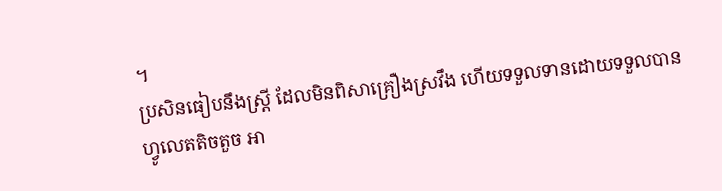។
ប្រសិនធៀបនឹងស្ត្រី ដែលមិនពិសាគ្រឿងស្រវឹង ហើយទទួលទានដោយទទួលបានហ្វូលេតតិចតួច អា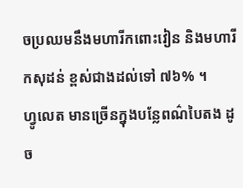ចប្រឈមនឹងមហារីកពោះវៀន និងមហារីកសុដន់ ខ្ពស់ជាងដល់ទៅ ៧៦% ។
ហ្វូលេត មានច្រើនក្នុងបន្លែពណ៌បៃតង ដូច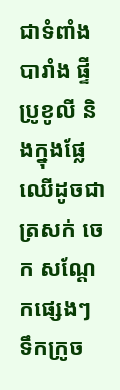ជាទំពាំងបារាំង ផ្ទី ប្រូខូលី និងក្នុងផ្លែឈើដូចជា ត្រសក់ ចេក សណ្តែកផ្សេងៗ ទឹកក្រូច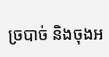ច្របាច់ និងចុងអ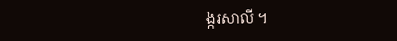ង្ករសាលី ។